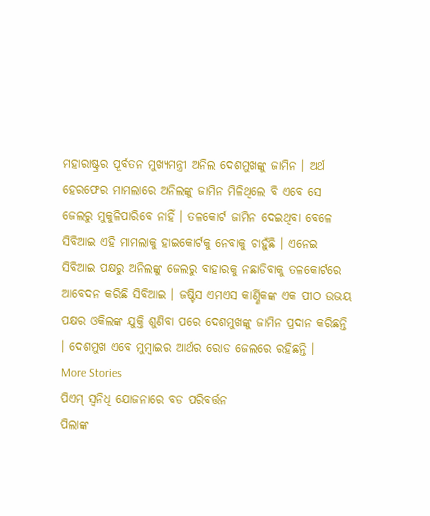ମହାରାଷ୍ଟ୍ରର ପୂର୍ବତନ ମୁଖ୍ୟମନ୍ତ୍ରୀ ଅନିଲ ଦେଶମୁଖଙ୍କୁ ଜାମିନ । ଅର୍ଥ ହେରଫେର ମାମଲାରେ ଅନିଲଙ୍କୁ ଜାମିନ ମିଳିଥିଲେ ବି ଏବେ ସେ ଜେଲରୁ ମୁକୁଳିପାରିବେ ନାହିଁ । ତଳକୋର୍ଟ ଜାମିନ ଦେଇଥିବା ବେଳେ ସିବିଆଇ ଏହି ମାମଲାକୁ ହାଇକୋର୍ଟକୁ ନେବାକୁ ଚାହୁଁଛି । ଏନେଇ ସିବିଆଇ ପକ୍ଷରୁ ଅନିଲଙ୍କୁ ଜେଲରୁ ବାହାରକୁ ନଛାଡିବାକୁ ତଳକୋର୍ଟରେ ଆବେଦନ କରିଛି ସିବିଆଇ । ଜଷ୍ଟିସ ଏମଏସ କାର୍ଣ୍ଣିକଙ୍କ ଏକ ପୀଠ ଉଭୟ ପକ୍ଷର ଓକିଲଙ୍କ ଯୁକ୍ତି ଶୁଣିବା ପରେ ଦେଶମୁଖଙ୍କୁ ଜାମିନ ପ୍ରଦାନ କରିଛନ୍ତି । ଦେଶମୁଖ ଏବେ ମୁମ୍ବାଇର ଆର୍ଥର ରୋଡ ଜେଲରେ ରହିଛନ୍ତି ।
More Stories
ପିଏମ୍ ସ୍ୱନିଧି ଯୋଜନାରେ ବଡ ପରିବର୍ତ୍ତନ
ପିଲାଙ୍କ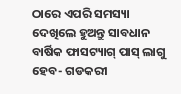ଠାରେ ଏପରି ସମସ୍ୟା ଦେଖିଲେ ହୁଅନ୍ତୁ ସାବଧାନ
ବାର୍ଷିକ ଫାସଟ୍ୟାଗ୍ ପାସ୍ ଲାଗୁ ହେବ- ଗଡକରୀ